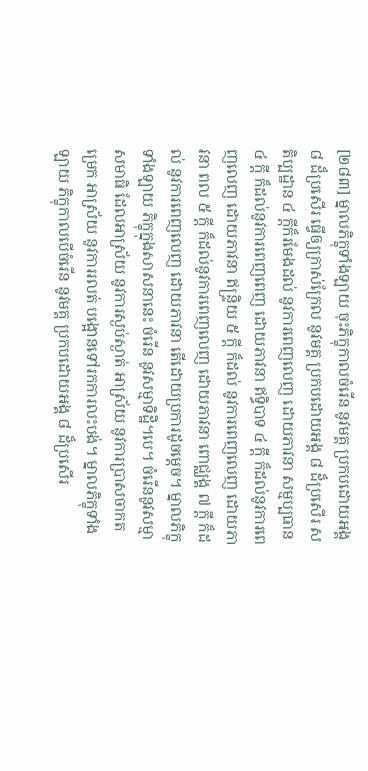[២៨៣] ម្នាលភិក្ខុទាំងឡាយ ចុះភិក្ខុកាលចំរើន នូវមគ្គ ប្រកបដោយអង្គ ៨ ដ៏ប្រសើរ ធ្វើឲ្យក្រាស់ក្រែល នូវមគ្គ ប្រកបដោយអង្គ ៨ ដ៏ប្រសើរ សតិប្បដ្ឋាន ៤ ក្តីក៏រមែងដល់ នូវការពេញលេញ ដោយភាវនា សម្មប្បធាន ៤ ក្តី ក៏ដល់នូវការពេញពេញ ដោយភាវនា ឥទ្ធិបាទ ៤ ក្តី ក៏ដល់នូវការពេញលេញ ដោយភាវនា ឥន្ទ្រិយ ៥ ក្តី ក៏ដល់ នូវការពេញលេញ ដោយភាវនា ពល ៥ ក្តី ក៏ដល់នូវការពេញលេញ ដោយភាវនា ពោជ្ឈង្គ ៧ ក្តី ក៏ដល់ នូវការពេញលេញ ដោយភាវនា តើដោយប្រការដូចម្តេច។ ម្នាលភិក្ខុទាំងឡាយ ភិក្ខុក្នុងសាសនានេះ ចំរើន នូវសម្មាទិដ្ឋិ។បេ។ ចំរើននូវសម្មាសមាធិ ដែលអាស្រ័យ នូវការស្ងប់ស្ងាត់ អាស្រ័យ នូវការប្រាសចាកតម្រេក អាស្រ័យ នូវការរលត់ បង្អោនទៅរកការលះបង់។ ម្នាលភិក្ខុទាំងឡាយ ភិក្ខុកាលបើចំរើន នូវមគ្គ ប្រកបដោយអង្គ ៨ ដ៏ប្រសើរ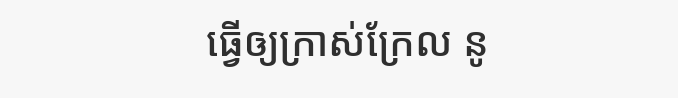ធ្វើឲ្យក្រាស់ក្រែល នូ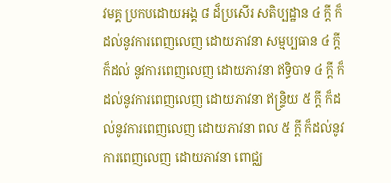វមគ្គ ប្រកបដោយអង្គ ៨ ដ៏ប្រសើរ សតិប្បដ្ឋាន ៤ ក្តី ក៏ដល់នូវការពេញលេញ ដោយភាវនា សម្មប្បធាន ៤ ក្តី ក៏ដល់ នូវការពេញលេញ ដោយភាវនា ឥទ្ធិបាទ ៤ ក្តី ក៏ដល់នូវការពេញលេញ ដោយភាវនា ឥន្ទ្រិយ ៥ ក្តី ក៏ដល់នូវការពេញលេញ ដោយភាវនា ពល ៥ ក្តី ក៏ដល់នូវការពេញលេញ ដោយភាវនា ពោជ្ឈ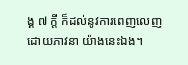ង្គ ៧ ក្តី ក៏ដល់នូវការពេញលេញ ដោយភាវនា យ៉ាងនេះឯង។